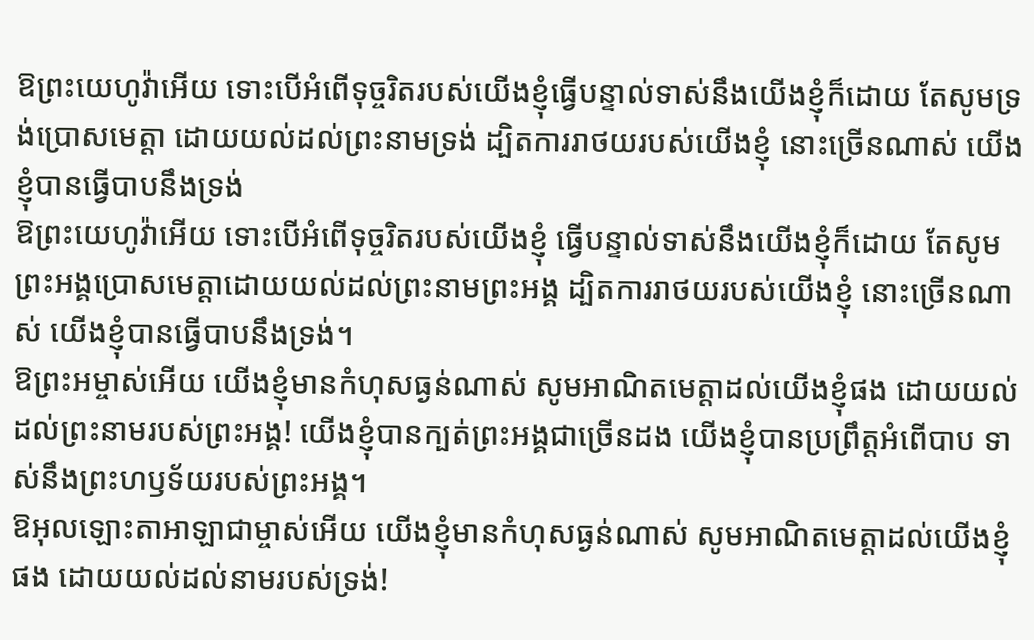ឱព្រះយេហូវ៉ាអើយ ទោះបើអំពើទុច្ចរិតរបស់យើងខ្ញុំធ្វើបន្ទាល់ទាស់នឹងយើងខ្ញុំក៏ដោយ តែសូមទ្រង់ប្រោសមេត្តា ដោយយល់ដល់ព្រះនាមទ្រង់ ដ្បិតការរាថយរបស់យើងខ្ញុំ នោះច្រើនណាស់ យើងខ្ញុំបានធ្វើបាបនឹងទ្រង់
ឱព្រះយេហូវ៉ាអើយ ទោះបើអំពើទុច្ចរិតរបស់យើងខ្ញុំ ធ្វើបន្ទាល់ទាស់នឹងយើងខ្ញុំក៏ដោយ តែសូមព្រះអង្គប្រោសមេត្តាដោយយល់ដល់ព្រះនាមព្រះអង្គ ដ្បិតការរាថយរបស់យើងខ្ញុំ នោះច្រើនណាស់ យើងខ្ញុំបានធ្វើបាបនឹងទ្រង់។
ឱព្រះអម្ចាស់អើយ យើងខ្ញុំមានកំហុសធ្ងន់ណាស់ សូមអាណិតមេត្តាដល់យើងខ្ញុំផង ដោយយល់ដល់ព្រះនាមរបស់ព្រះអង្គ! យើងខ្ញុំបានក្បត់ព្រះអង្គជាច្រើនដង យើងខ្ញុំបានប្រព្រឹត្តអំពើបាប ទាស់នឹងព្រះហឫទ័យរបស់ព្រះអង្គ។
ឱអុលឡោះតាអាឡាជាម្ចាស់អើយ យើងខ្ញុំមានកំហុសធ្ងន់ណាស់ សូមអាណិតមេត្តាដល់យើងខ្ញុំផង ដោយយល់ដល់នាមរបស់ទ្រង់!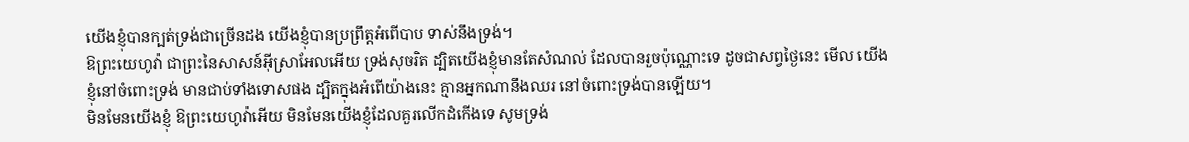យើងខ្ញុំបានក្បត់ទ្រង់ជាច្រើនដង យើងខ្ញុំបានប្រព្រឹត្តអំពើបាប ទាស់នឹងទ្រង់។
ឱព្រះយេហូវ៉ា ជាព្រះនៃសាសន៍អ៊ីស្រាអែលអើយ ទ្រង់សុចរិត ដ្បិតយើងខ្ញុំមានតែសំណល់ ដែលបានរួចប៉ុណ្ណោះទេ ដូចជាសព្វថ្ងៃនេះ មើល យើងខ្ញុំនៅចំពោះទ្រង់ មានជាប់ទាំងទោសផង ដ្បិតក្នុងអំពើយ៉ាងនេះ គ្មានអ្នកណានឹងឈរ នៅចំពោះទ្រង់បានឡើយ។
មិនមែនយើងខ្ញុំ ឱព្រះយេហូវ៉ាអើយ មិនមែនយើងខ្ញុំដែលគួរលើកដំកើងទេ សូមទ្រង់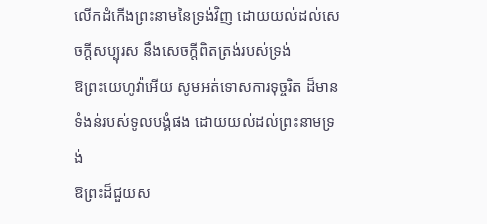លើកដំកើងព្រះនាមនៃទ្រង់វិញ ដោយយល់ដល់សេចក្ដីសប្បុរស នឹងសេចក្ដីពិតត្រង់របស់ទ្រង់
ឱព្រះយេហូវ៉ាអើយ សូមអត់ទោសការទុច្ចរិត ដ៏មានទំងន់របស់ទូលបង្គំផង ដោយយល់ដល់ព្រះនាមទ្រង់
ឱព្រះដ៏ជួយស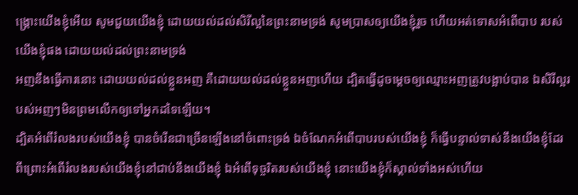ង្រ្គោះយើងខ្ញុំអើយ សូមជួយយើងខ្ញុំ ដោយយល់ដល់សិរីល្អនៃព្រះនាមទ្រង់ សូមប្រាសឲ្យយើងខ្ញុំរួច ហើយអត់ទោសអំពើបាប របស់យើងខ្ញុំផង ដោយយល់ដល់ព្រះនាមទ្រង់
អញនឹងធ្វើការនោះ ដោយយល់ដល់ខ្លួនអញ គឺដោយយល់ដល់ខ្លួនអញហើយ ដ្បិតធ្វើដូចម្តេចឲ្យឈ្មោះអញត្រូវបង្អាប់បាន ឯសិរីល្អរបស់អញៗមិនព្រមលើកឲ្យទៅអ្នកដទៃឡើយ។
ដ្បិតអំពើរំលងរបស់យើងខ្ញុំ បានចំរើនជាច្រើនឡើងនៅចំពោះទ្រង់ ឯចំណែកអំពើបាបរបស់យើងខ្ញុំ ក៏ធ្វើបន្ទាល់ទាស់នឹងយើងខ្ញុំដែរ ពីព្រោះអំពើរំលងរបស់យើងខ្ញុំនៅជាប់នឹងយើងខ្ញុំ ឯអំពើទុច្ចរិតរបស់យើងខ្ញុំ នោះយើងខ្ញុំក៏ស្គាល់ទាំងអស់ហើយ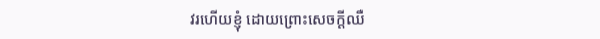វរហើយខ្ញុំ ដោយព្រោះសេចក្ដីឈឺ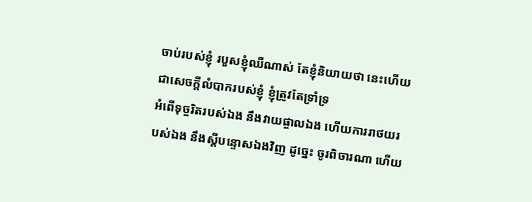ចាប់របស់ខ្ញុំ របួសខ្ញុំឈឺណាស់ តែខ្ញុំនិយាយថា នេះហើយជាសេចក្ដីលំបាករបស់ខ្ញុំ ខ្ញុំត្រូវតែទ្រាំទ្រ
អំពើទុច្ចរិតរបស់ឯង នឹងវាយផ្ចាលឯង ហើយការរាថយរបស់ឯង នឹងស្តីបន្ទោសឯងវិញ ដូច្នេះ ចូរពិចារណា ហើយ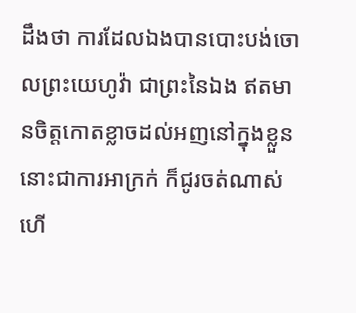ដឹងថា ការដែលឯងបានបោះបង់ចោលព្រះយេហូវ៉ា ជាព្រះនៃឯង ឥតមានចិត្តកោតខ្លាចដល់អញនៅក្នុងខ្លួន នោះជាការអាក្រក់ ក៏ជូរចត់ណាស់ហើ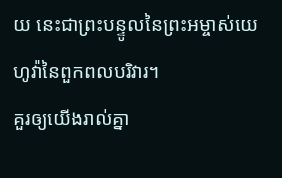យ នេះជាព្រះបន្ទូលនៃព្រះអម្ចាស់យេហូវ៉ានៃពួកពលបរិវារ។
គួរឲ្យយើងរាល់គ្នា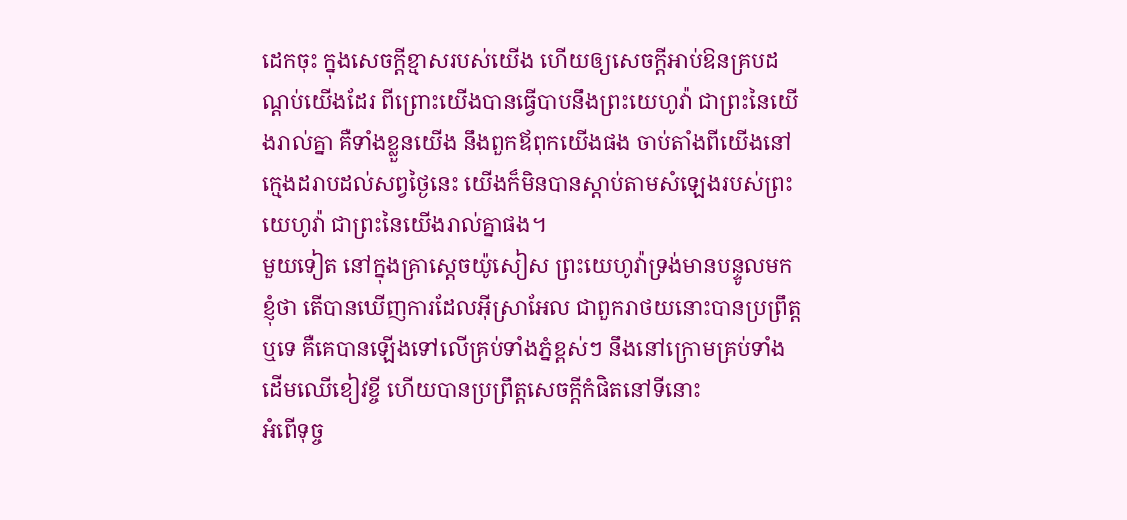ដេកចុះ ក្នុងសេចក្ដីខ្មាសរបស់យើង ហើយឲ្យសេចក្ដីអាប់ឱនគ្របដណ្តប់យើងដែរ ពីព្រោះយើងបានធ្វើបាបនឹងព្រះយេហូវ៉ា ជាព្រះនៃយើងរាល់គ្នា គឺទាំងខ្លួនយើង នឹងពួកឪពុកយើងផង ចាប់តាំងពីយើងនៅក្មេងដរាបដល់សព្វថ្ងៃនេះ យើងក៏មិនបានស្តាប់តាមសំឡេងរបស់ព្រះយេហូវ៉ា ជាព្រះនៃយើងរាល់គ្នាផង។
មួយទៀត នៅក្នុងគ្រាស្តេចយ៉ូសៀស ព្រះយេហូវ៉ាទ្រង់មានបន្ទូលមកខ្ញុំថា តើបានឃើញការដែលអ៊ីស្រាអែល ជាពួករាថយនោះបានប្រព្រឹត្តឬទេ គឺគេបានឡើងទៅលើគ្រប់ទាំងភ្នំខ្ពស់ៗ នឹងនៅក្រោមគ្រប់ទាំងដើមឈើខៀវខ្ចី ហើយបានប្រព្រឹត្តសេចក្ដីកំផិតនៅទីនោះ
អំពើទុច្ច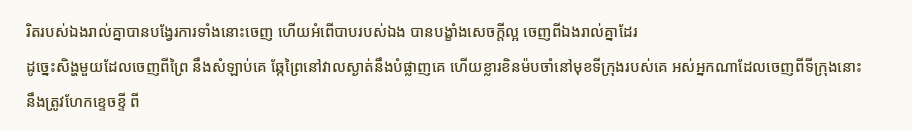រិតរបស់ឯងរាល់គ្នាបានបង្វែរការទាំងនោះចេញ ហើយអំពើបាបរបស់ឯង បានបង្ខាំងសេចក្ដីល្អ ចេញពីឯងរាល់គ្នាដែរ
ដូច្នេះសិង្ហមួយដែលចេញពីព្រៃ នឹងសំឡាប់គេ ឆ្កែព្រៃនៅវាលស្ងាត់នឹងបំផ្លាញគេ ហើយខ្លារខិនម៉បចាំនៅមុខទីក្រុងរបស់គេ អស់អ្នកណាដែលចេញពីទីក្រុងនោះ នឹងត្រូវហែកខ្ទេចខ្ទី ពី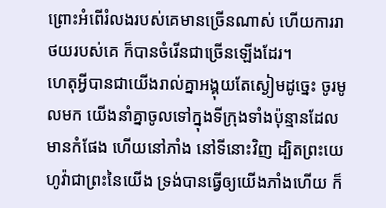ព្រោះអំពើរំលងរបស់គេមានច្រើនណាស់ ហើយការរាថយរបស់គេ ក៏បានចំរើនជាច្រើនឡើងដែរ។
ហេតុអ្វីបានជាយើងរាល់គ្នាអង្គុយតែស្ងៀមដូច្នេះ ចូរមូលមក យើងនាំគ្នាចូលទៅក្នុងទីក្រុងទាំងប៉ុន្មានដែលមានកំផែង ហើយនៅភាំង នៅទីនោះវិញ ដ្បិតព្រះយេហូវ៉ាជាព្រះនៃយើង ទ្រង់បានធ្វើឲ្យយើងភាំងហើយ ក៏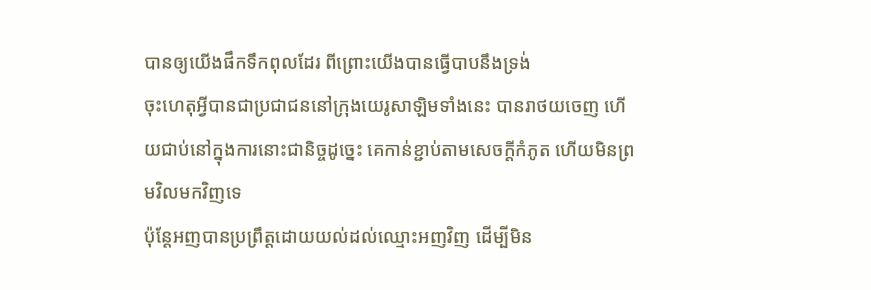បានឲ្យយើងផឹកទឹកពុលដែរ ពីព្រោះយើងបានធ្វើបាបនឹងទ្រង់
ចុះហេតុអ្វីបានជាប្រជាជននៅក្រុងយេរូសាឡិមទាំងនេះ បានរាថយចេញ ហើយជាប់នៅក្នុងការនោះជានិច្ចដូច្នេះ គេកាន់ខ្ជាប់តាមសេចក្ដីកំភូត ហើយមិនព្រមវិលមកវិញទេ
ប៉ុន្តែអញបានប្រព្រឹត្តដោយយល់ដល់ឈ្មោះអញវិញ ដើម្បីមិន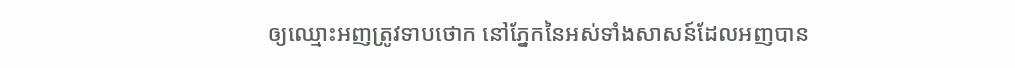ឲ្យឈ្មោះអញត្រូវទាបថោក នៅភ្នែកនៃអស់ទាំងសាសន៍ដែលអញបាន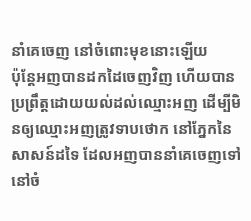នាំគេចេញ នៅចំពោះមុខនោះឡើយ
ប៉ុន្តែអញបានដកដៃចេញវិញ ហើយបានប្រព្រឹត្តដោយយល់ដល់ឈ្មោះអញ ដើម្បីមិនឲ្យឈ្មោះអញត្រូវទាបថោក នៅភ្នែកនៃសាសន៍ដទៃ ដែលអញបាននាំគេចេញទៅ នៅចំ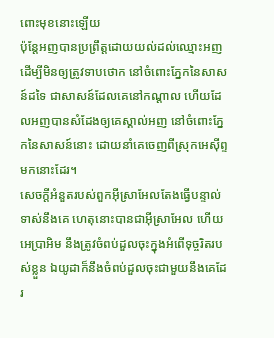ពោះមុខនោះឡើយ
ប៉ុន្តែអញបានប្រព្រឹត្តដោយយល់ដល់ឈ្មោះអញ ដើម្បីមិនឲ្យត្រូវទាបថោក នៅចំពោះភ្នែកនៃសាសន៍ដទៃ ជាសាសន៍ដែលគេនៅកណ្តាល ហើយដែលអញបានសំដែងឲ្យគេស្គាល់អញ នៅចំពោះភ្នែកនៃសាសន៍នោះ ដោយនាំគេចេញពីស្រុកអេស៊ីព្ទមកនោះដែរ។
សេចក្ដីអំនួតរបស់ពួកអ៊ីស្រាអែលតែងធ្វើបន្ទាល់ទាស់នឹងគេ ហេតុនោះបានជាអ៊ីស្រាអែល ហើយអេប្រាអិម នឹងត្រូវចំពប់ដួលចុះក្នុងអំពើទុច្ចរិតរបស់ខ្លួន ឯយូដាក៏នឹងចំពប់ដួលចុះជាមួយនឹងគេដែរ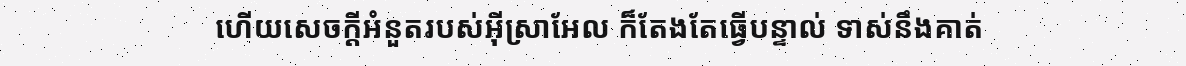ហើយសេចក្ដីអំនួតរបស់អ៊ីស្រាអែល ក៏តែងតែធ្វើបន្ទាល់ ទាស់នឹងគាត់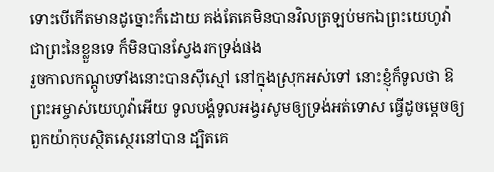ទោះបើកើតមានដូច្នោះក៏ដោយ គង់តែគេមិនបានវិលត្រឡប់មកឯព្រះយេហូវ៉ា ជាព្រះនៃខ្លួនទេ ក៏មិនបានស្វែងរកទ្រង់ផង
រួចកាលកណ្តូបទាំងនោះបានស៊ីស្មៅ នៅក្នុងស្រុកអស់ទៅ នោះខ្ញុំក៏ទូលថា ឱព្រះអម្ចាស់យេហូវ៉ាអើយ ទូលបង្គំទូលអង្វរសូមឲ្យទ្រង់អត់ទោស ធ្វើដូចម្តេចឲ្យពួកយ៉ាកុបស្ថិតស្ថេរនៅបាន ដ្បិតគេ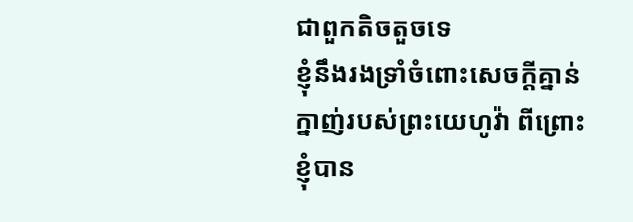ជាពួកតិចតួចទេ
ខ្ញុំនឹងរងទ្រាំចំពោះសេចក្ដីគ្នាន់ក្នាញ់របស់ព្រះយេហូវ៉ា ពីព្រោះខ្ញុំបាន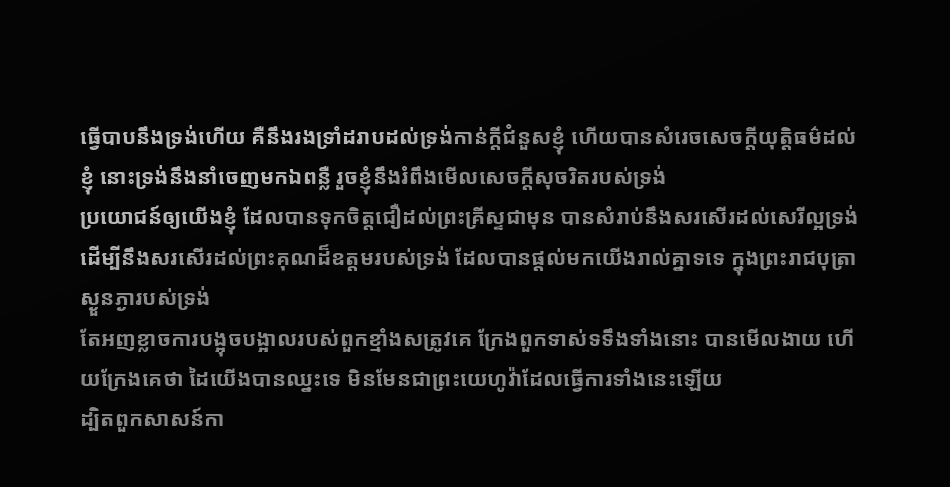ធ្វើបាបនឹងទ្រង់ហើយ គឺនឹងរងទ្រាំដរាបដល់ទ្រង់កាន់ក្តីជំនួសខ្ញុំ ហើយបានសំរេចសេចក្ដីយុត្តិធម៌ដល់ខ្ញុំ នោះទ្រង់នឹងនាំចេញមកឯពន្លឺ រួចខ្ញុំនឹងរំពឹងមើលសេចក្ដីសុចរិតរបស់ទ្រង់
ប្រយោជន៍ឲ្យយើងខ្ញុំ ដែលបានទុកចិត្តជឿដល់ព្រះគ្រីស្ទជាមុន បានសំរាប់នឹងសរសើរដល់សេរីល្អទ្រង់
ដើម្បីនឹងសរសើរដល់ព្រះគុណដ៏ឧត្តមរបស់ទ្រង់ ដែលបានផ្តល់មកយើងរាល់គ្នាទទេ ក្នុងព្រះរាជបុត្រាស្ងួនភ្ងារបស់ទ្រង់
តែអញខ្លាចការបង្អុចបង្អាលរបស់ពួកខ្មាំងសត្រូវគេ ក្រែងពួកទាស់ទទឹងទាំងនោះ បានមើលងាយ ហើយក្រែងគេថា ដៃយើងបានឈ្នះទេ មិនមែនជាព្រះយេហូវ៉ាដែលធ្វើការទាំងនេះឡើយ
ដ្បិតពួកសាសន៍កា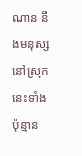ណាន នឹងមនុស្សនៅស្រុកនេះទាំងប៉ុន្មាន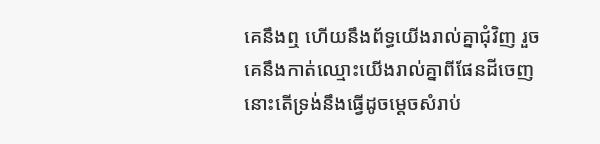គេនឹងឮ ហើយនឹងព័ទ្ធយើងរាល់គ្នាជុំវិញ រួចគេនឹងកាត់ឈ្មោះយើងរាល់គ្នាពីផែនដីចេញ នោះតើទ្រង់នឹងធ្វើដូចម្តេចសំរាប់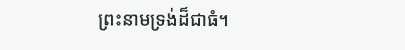ព្រះនាមទ្រង់ដ៏ជាធំ។